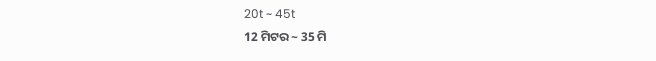20t ~ 45t
12 ମିଟର ~ 35 ମି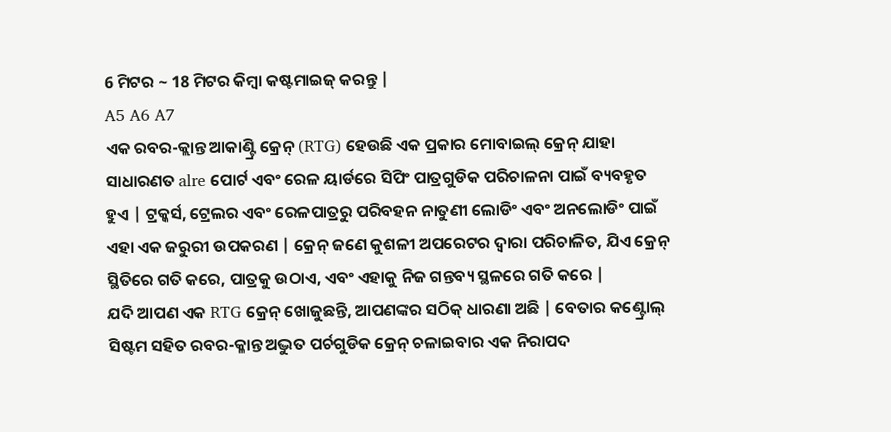6 ମିଟର ~ 18 ମିଟର କିମ୍ବା କଷ୍ଟମାଇଜ୍ କରନ୍ତୁ |
A5 A6 A7
ଏକ ରବର-କ୍ଲାନ୍ତ ଆକାଣ୍ଟ୍ରି କ୍ରେନ୍ (RTG) ହେଉଛି ଏକ ପ୍ରକାର ମୋବାଇଲ୍ କ୍ରେନ୍ ଯାହା ସାଧାରଣତ alre ପୋର୍ଟ ଏବଂ ରେଳ ୟାର୍ଡରେ ସିପିଂ ପାତ୍ରଗୁଡିକ ପରିଚାଳନା ପାଇଁ ବ୍ୟବହୃତ ହୁଏ | ଟ୍ରକ୍କର୍ସ, ଟ୍ରେଲର ଏବଂ ରେଳପାତ୍ରରୁ ପରିବହନ ନାତୁଣୀ ଲୋଡିଂ ଏବଂ ଅନଲୋଡିଂ ପାଇଁ ଏହା ଏକ ଜରୁରୀ ଉପକରଣ | କ୍ରେନ୍ ଜଣେ କୁଶଳୀ ଅପରେଟର ଦ୍ୱାରା ପରିଚାଳିତ, ଯିଏ କ୍ରେନ୍ ସ୍ଥିତିରେ ଗତି କରେ, ପାତ୍ରକୁ ଉଠାଏ, ଏବଂ ଏହାକୁ ନିଜ ଗନ୍ତବ୍ୟ ସ୍ଥଳରେ ଗତି କରେ |
ଯଦି ଆପଣ ଏକ RTG କ୍ରେନ୍ ଖୋଜୁଛନ୍ତି, ଆପଣଙ୍କର ସଠିକ୍ ଧାରଣା ଅଛି | ବେତାର କଣ୍ଟ୍ରୋଲ୍ ସିଷ୍ଟମ ସହିତ ରବର-କ୍ଳାନ୍ତ ଅଦ୍ଭୁତ ପର୍ଚଗୁଡିକ କ୍ରେନ୍ ଚଳାଇବାର ଏକ ନିରାପଦ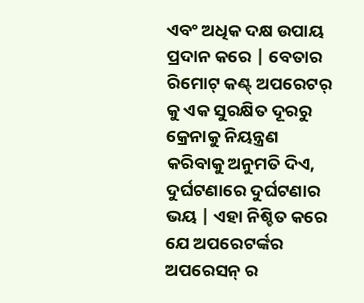ଏବଂ ଅଧିକ ଦକ୍ଷ ଉପାୟ ପ୍ରଦାନ କରେ | ବେତାର ରିମୋଟ୍ କଣ୍ଟ୍ ଅପରେଟର୍ କୁ ଏକ ସୁରକ୍ଷିତ ଦୂରରୁ କ୍ରେନାକୁ ନିୟନ୍ତ୍ରଣ କରିବାକୁ ଅନୁମତି ଦିଏ, ଦୁର୍ଘଟଣାରେ ଦୁର୍ଘଟଣାର ଭୟ | ଏହା ନିଶ୍ଚିତ କରେ ଯେ ଅପରେଟର୍ଙ୍କର ଅପରେସନ୍ ର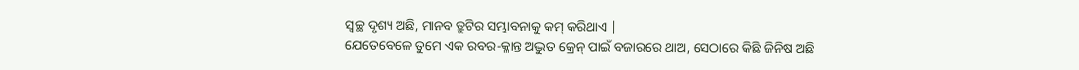ସ୍ୱଚ୍ଛ ଦୃଶ୍ୟ ଅଛି, ମାନବ ତ୍ରୁଟିର ସମ୍ଭାବନାକୁ କମ୍ କରିଥାଏ |
ଯେତେବେଳେ ତୁମେ ଏକ ରବର-କ୍ଳାନ୍ତ ଅଦ୍ଭୁତ କ୍ରେନ୍ ପାଇଁ ବଜାରରେ ଥାଅ, ସେଠାରେ କିଛି ଜିନିଷ ଅଛି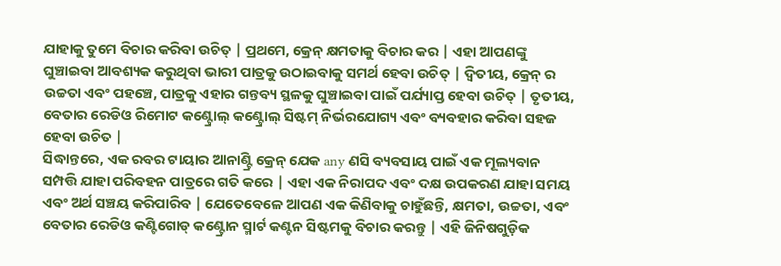ଯାହାକୁ ତୁମେ ବିଚାର କରିବା ଉଚିତ୍ | ପ୍ରଥମେ, କ୍ରେନ୍ କ୍ଷମତାକୁ ବିଚାର କର | ଏହା ଆପଣଙ୍କୁ ଘୁଞ୍ଚାଇବା ଆବଶ୍ୟକ କରୁଥିବା ଭାରୀ ପାତ୍ରକୁ ଉଠାଇବାକୁ ସମର୍ଥ ହେବା ଉଚିତ୍ | ଦ୍ୱିତୀୟ, କ୍ରେନ୍ ର ଉଚ୍ଚତା ଏବଂ ପହଞ୍ଚେ, ପାତ୍ରକୁ ଏହାର ଗନ୍ତବ୍ୟ ସ୍ଥଳକୁ ଘୁଞ୍ଚାଇବା ପାଇଁ ପର୍ଯ୍ୟାପ୍ତ ହେବା ଉଚିତ୍ | ତୃତୀୟ, ବେତାର ରେଡିଓ ରିମୋଟ କଣ୍ଟ୍ରୋଲ୍ କଣ୍ଟ୍ରୋଲ୍ ସିଷ୍ଟମ୍ ନିର୍ଭରଯୋଗ୍ୟ ଏବଂ ବ୍ୟବହାର କରିବା ସହଜ ହେବା ଉଚିତ |
ସିଦ୍ଧାନ୍ତରେ, ଏକ ରବର ଟାୟାର ଆନାଣ୍ଟ୍ରି କ୍ରେନ୍ ଯେକ any ଣସି ବ୍ୟବସାୟ ପାଇଁ ଏକ ମୂଲ୍ୟବାନ ସମ୍ପତ୍ତି ଯାହା ପରିବହନ ପାତ୍ରରେ ଗତି କରେ | ଏହା ଏକ ନିରାପଦ ଏବଂ ଦକ୍ଷ ଉପକରଣ ଯାହା ସମୟ ଏବଂ ଅର୍ଥ ସଞ୍ଚୟ କରିପାରିବ | ଯେତେବେଳେ ଆପଣ ଏକ କିଣିବାକୁ ଚାହୁଁଛନ୍ତି, କ୍ଷମତା, ଉଚ୍ଚତା, ଏବଂ ବେତାର ରେଡିଓ କଣ୍ଟିଗୋଡ୍ କଣ୍ଟ୍ରୋନ ସ୍ମାର୍ଟ କଣ୍ଟନ ସିଷ୍ଟମକୁ ବିଚାର କରନ୍ତୁ | ଏହି ଜିନିଷଗୁଡ଼ିକ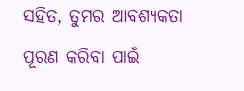ସହିତ, ତୁମର ଆବଶ୍ୟକତା ପୂରଣ କରିବା ପାଇଁ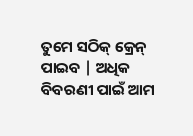ତୁମେ ସଠିକ୍ କ୍ରେନ୍ ପାଇବ | ଅଧିକ ବିବରଣୀ ପାଇଁ ଆମ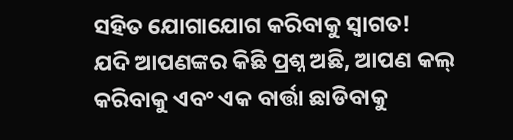ସହିତ ଯୋଗାଯୋଗ କରିବାକୁ ସ୍ୱାଗତ!
ଯଦି ଆପଣଙ୍କର କିଛି ପ୍ରଶ୍ନ ଅଛି, ଆପଣ କଲ୍ କରିବାକୁ ଏବଂ ଏକ ବାର୍ତ୍ତା ଛାଡିବାକୁ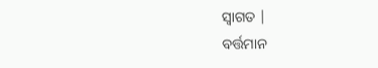ସ୍ୱାଗତ |
ବର୍ତ୍ତମାନ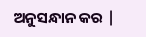ଅନୁସନ୍ଧାନ କର |